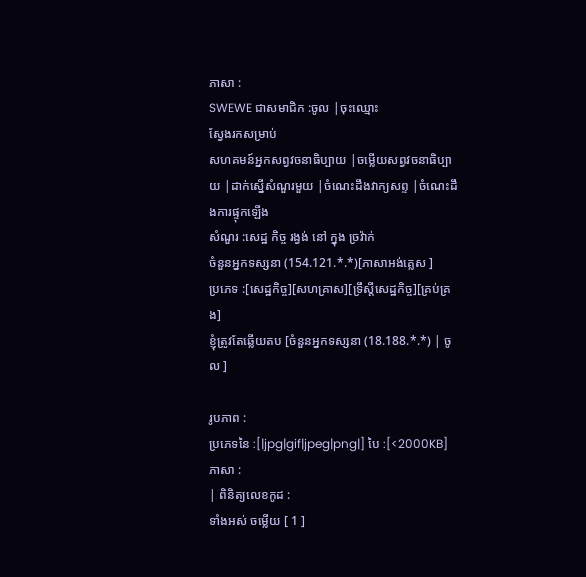ភាសា :
SWEWE ជាសមាជិក :ចូល |ចុះឈ្មោះ
ស្វែងរកសម្រាប់
សហគមន៍អ្នកសព្វវចនាធិប្បាយ |ចម្លើយសព្វវចនាធិប្បាយ |ដាក់ស្នើសំណួរមួយ |ចំណេះដឹងវាក្យសព្ទ |ចំណេះដឹងការផ្ទុកឡើង
សំណួរ :សេដ្ឋ កិច្ច រង្វង់ នៅ ក្នុង ច្រវ៉ាក់
ចំនួនអ្នកទស្សនា (154.121.*.*)[ភាសាអង់គ្លេស ]
ប្រភេទ :[សេដ្ឋកិច្ច][សហគ្រាស][ទ្រឹស្តីសេដ្ឋកិច្ច][គ្រប់គ្រង]
ខ្ញុំត្រូវតែឆ្លើយតប [ចំនួនអ្នកទស្សនា (18.188.*.*) | ចូល ]

រូបភាព :
ប្រភេទនៃ :[|jpg|gif|jpeg|png|] បៃ :[<2000KB]
ភាសា :
| ពិនិត្យលេខកូដ :
ទាំងអស់ ចម្លើយ [ 1 ]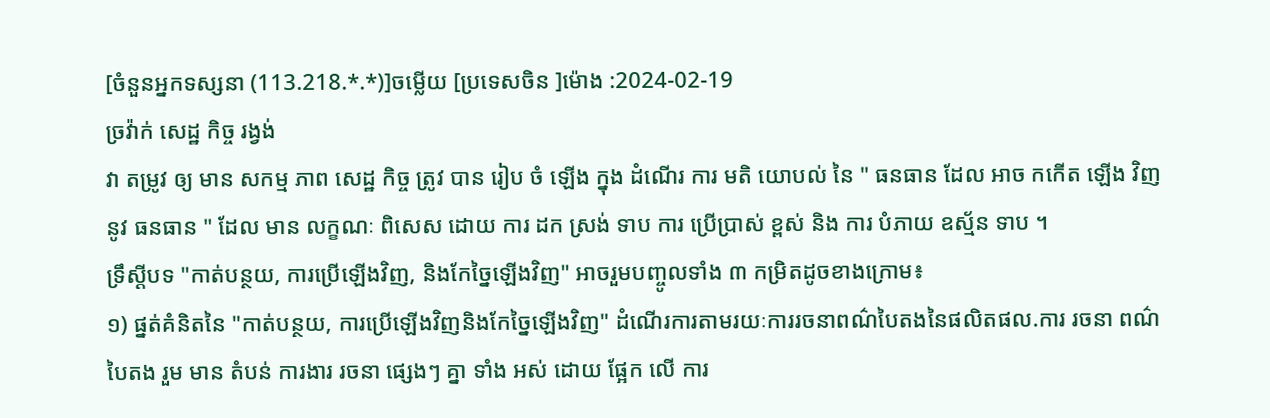[ចំនួនអ្នកទស្សនា (113.218.*.*)]ចម្លើយ [ប្រទេសចិន ]ម៉ោង :2024-02-19
ច្រវ៉ាក់ សេដ្ឋ កិច្ច រង្វង់
វា តម្រូវ ឲ្យ មាន សកម្ម ភាព សេដ្ឋ កិច្ច ត្រូវ បាន រៀប ចំ ឡើង ក្នុង ដំណើរ ការ មតិ យោបល់ នៃ " ធនធាន ដែល អាច កកើត ឡើង វិញ នូវ ធនធាន " ដែល មាន លក្ខណៈ ពិសេស ដោយ ការ ដក ស្រង់ ទាប ការ ប្រើប្រាស់ ខ្ពស់ និង ការ បំភាយ ឧស្ម័ន ទាប ។
ទ្រឹស្ដីបទ "កាត់បន្ថយ, ការប្រើឡើងវិញ, និងកែច្នៃឡើងវិញ" អាចរួមបញ្ចូលទាំង ៣ កម្រិតដូចខាងក្រោម៖
១) ផ្នត់គំនិតនៃ "កាត់បន្ថយ, ការប្រើឡើងវិញនិងកែច្នៃឡើងវិញ" ដំណើរការតាមរយៈការរចនាពណ៌បៃតងនៃផលិតផល.ការ រចនា ពណ៌ បៃតង រួម មាន តំបន់ ការងារ រចនា ផ្សេងៗ គ្នា ទាំង អស់ ដោយ ផ្អែក លើ ការ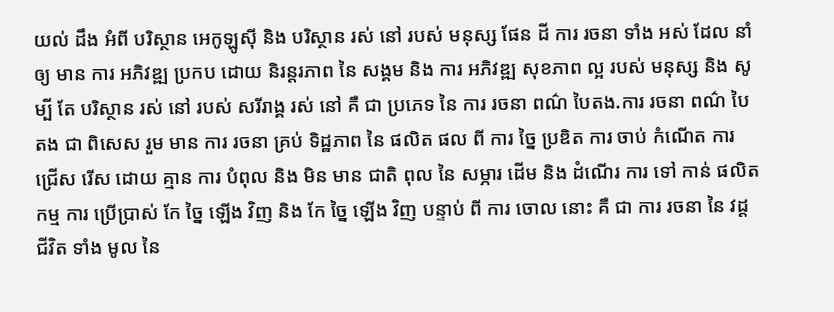យល់ ដឹង អំពី បរិស្ថាន អេកូឡូស៊ី និង បរិស្ថាន រស់ នៅ របស់ មនុស្ស ផែន ដី ការ រចនា ទាំង អស់ ដែល នាំ ឲ្យ មាន ការ អភិវឌ្ឍ ប្រកប ដោយ និរន្តរភាព នៃ សង្គម និង ការ អភិវឌ្ឍ សុខភាព ល្អ របស់ មនុស្ស និង សូម្បី តែ បរិស្ថាន រស់ នៅ របស់ សរីរាង្គ រស់ នៅ គឺ ជា ប្រភេទ នៃ ការ រចនា ពណ៌ បៃតង.ការ រចនា ពណ៌ បៃតង ជា ពិសេស រួម មាន ការ រចនា គ្រប់ ទិដ្ឋភាព នៃ ផលិត ផល ពី ការ ច្នៃ ប្រឌិត ការ ចាប់ កំណើត ការ ជ្រើស រើស ដោយ គ្មាន ការ បំពុល និង មិន មាន ជាតិ ពុល នៃ សម្ភារ ដើម និង ដំណើរ ការ ទៅ កាន់ ផលិត កម្ម ការ ប្រើប្រាស់ កែ ច្នៃ ឡើង វិញ និង កែ ច្នៃ ឡើង វិញ បន្ទាប់ ពី ការ ចោល នោះ គឺ ជា ការ រចនា នៃ វដ្ត ជីវិត ទាំង មូល នៃ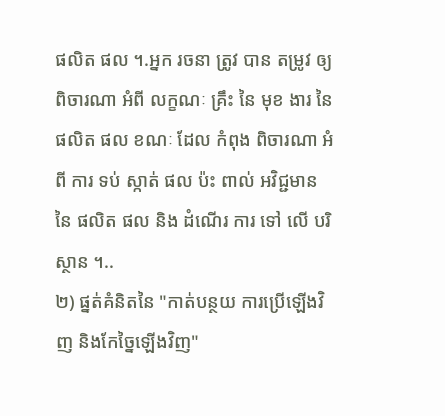ផលិត ផល ។.អ្នក រចនា ត្រូវ បាន តម្រូវ ឲ្យ ពិចារណា អំពី លក្ខណៈ គ្រឹះ នៃ មុខ ងារ នៃ ផលិត ផល ខណៈ ដែល កំពុង ពិចារណា អំពី ការ ទប់ ស្កាត់ ផល ប៉ះ ពាល់ អវិជ្ជមាន នៃ ផលិត ផល និង ដំណើរ ការ ទៅ លើ បរិស្ថាន ។..
២) ផ្នត់គំនិតនៃ "កាត់បន្ថយ ការប្រើឡើងវិញ និងកែច្នៃឡើងវិញ"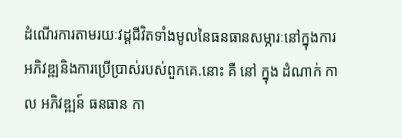ដំណើរការតាមរយៈវដ្តជីវិតទាំងមូលនៃធនធានសម្ភារៈនៅក្នុងការអភិវឌ្ឍនិងការប្រើប្រាស់របស់ពួកគេ.នោះ គឺ នៅ ក្នុង ដំណាក់ កាល អភិវឌ្ឍន៍ ធនធាន កា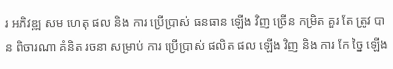រ អភិវឌ្ឍ សម ហេតុ ផល និង ការ ប្រើប្រាស់ ធនធាន ឡើង វិញ ច្រើន កម្រិត គួរ តែ ត្រូវ បាន ពិចារណា គំនិត រចនា សម្រាប់ ការ ប្រើប្រាស់ ផលិត ផល ឡើង វិញ និង ការ កែ ច្នៃ ឡើង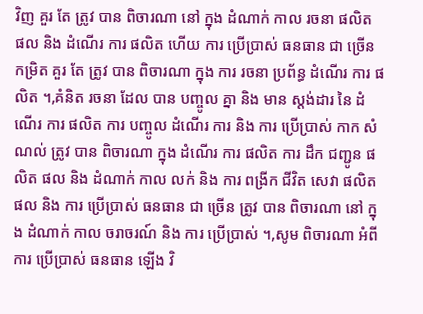វិញ គួរ តែ ត្រូវ បាន ពិចារណា នៅ ក្នុង ដំណាក់ កាល រចនា ផលិត ផល និង ដំណើរ ការ ផលិត ហើយ ការ ប្រើប្រាស់ ធនធាន ជា ច្រើន កម្រិត គួរ តែ ត្រូវ បាន ពិចារណា ក្នុង ការ រចនា ប្រព័ន្ធ ដំណើរ ការ ផលិត ។,គំនិត រចនា ដែល បាន បញ្ចូល គ្នា និង មាន ស្តង់ដារ នៃ ដំណើរ ការ ផលិត ការ បញ្ចូល ដំណើរ ការ និង ការ ប្រើប្រាស់ កាក សំណល់ ត្រូវ បាន ពិចារណា ក្នុង ដំណើរ ការ ផលិត ការ ដឹក ជញ្ជូន ផលិត ផល និង ដំណាក់ កាល លក់ និង ការ ពង្រីក ជីវិត សេវា ផលិត ផល និង ការ ប្រើប្រាស់ ធនធាន ជា ច្រើន ត្រូវ បាន ពិចារណា នៅ ក្នុង ដំណាក់ កាល ចរាចរណ៍ និង ការ ប្រើប្រាស់ ។,សូម ពិចារណា អំពី ការ ប្រើប្រាស់ ធនធាន ឡើង វិ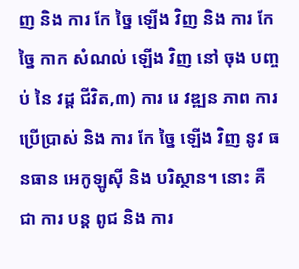ញ និង ការ កែ ច្នៃ ឡើង វិញ និង ការ កែ ច្នៃ កាក សំណល់ ឡើង វិញ នៅ ចុង បញ្ចប់ នៃ វដ្ត ជីវិត,៣) ការ រេ វឌ្ឍន ភាព ការ ប្រើប្រាស់ និង ការ កែ ច្នៃ ឡើង វិញ នូវ ធនធាន អេកូឡូស៊ី និង បរិស្ថាន។ នោះ គឺ ជា ការ បន្ត ពូជ និង ការ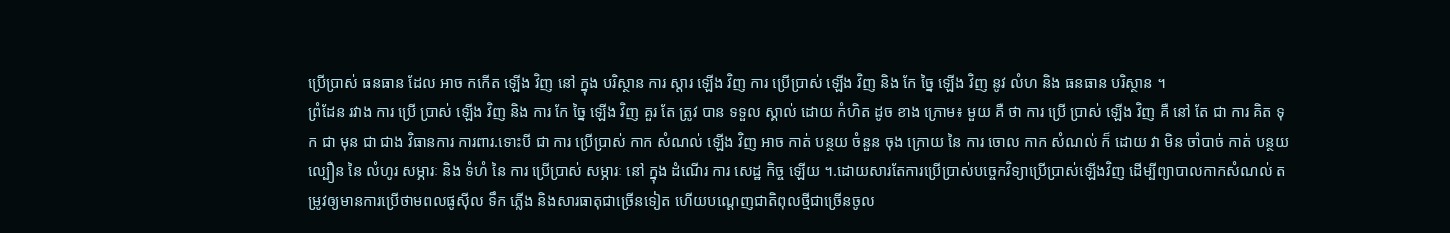ប្រើប្រាស់ ធនធាន ដែល អាច កកើត ឡើង វិញ នៅ ក្នុង បរិស្ថាន ការ ស្តារ ឡើង វិញ ការ ប្រើប្រាស់ ឡើង វិញ និង កែ ច្នៃ ឡើង វិញ នូវ លំហ និង ធនធាន បរិស្ថាន ។
ព្រំដែន រវាង ការ ប្រើ ប្រាស់ ឡើង វិញ និង ការ កែ ច្នៃ ឡើង វិញ គួរ តែ ត្រូវ បាន ទទួល ស្គាល់ ដោយ កំហិត ដូច ខាង ក្រោម៖ មួយ គឺ ថា ការ ប្រើ ប្រាស់ ឡើង វិញ គឺ នៅ តែ ជា ការ គិត ទុក ជា មុន ជា ជាង វិធានការ ការពារ.ទោះបី ជា ការ ប្រើប្រាស់ កាក សំណល់ ឡើង វិញ អាច កាត់ បន្ថយ ចំនួន ចុង ក្រោយ នៃ ការ ចោល កាក សំណល់ ក៏ ដោយ វា មិន ចាំបាច់ កាត់ បន្ថយ ល្បឿន នៃ លំហូរ សម្ភារៈ និង ទំហំ នៃ ការ ប្រើប្រាស់ សម្ភារៈ នៅ ក្នុង ដំណើរ ការ សេដ្ឋ កិច្ច ឡើយ ។.ដោយសារតែការប្រើប្រាស់បច្ចេកវិទ្យាប្រើប្រាស់ឡើងវិញ ដើម្បីព្យាបាលកាកសំណល់ តម្រូវឲ្យមានការប្រើថាមពលផូស៊ីល ទឹក ភ្លើង និងសារធាតុជាច្រើនទៀត ហើយបណ្តេញជាតិពុលថ្មីជាច្រើនចូល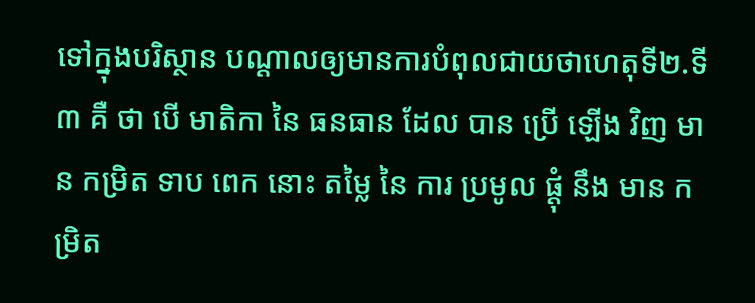ទៅក្នុងបរិស្ថាន បណ្ដាលឲ្យមានការបំពុលជាយថាហេតុទី២.ទី ៣ គឺ ថា បើ មាតិកា នៃ ធនធាន ដែល បាន ប្រើ ឡើង វិញ មាន កម្រិត ទាប ពេក នោះ តម្លៃ នៃ ការ ប្រមូល ផ្តុំ នឹង មាន កម្រិត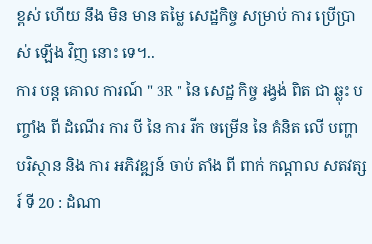ខ្ពស់ ហើយ នឹង មិន មាន តម្លៃ សេដ្ឋកិច្ច សម្រាប់ ការ ប្រើប្រាស់ ឡើង វិញ នោះ ទេ។..
ការ បន្ត គោល ការណ៍ " 3R " នៃ សេដ្ឋ កិច្ច រង្វង់ ពិត ជា ឆ្លុះ បញ្ចាំង ពី ដំណើរ ការ បី នៃ ការ រីក ចម្រើន នៃ គំនិត លើ បញ្ហា បរិស្ថាន និង ការ អភិវឌ្ឍន៍ ចាប់ តាំង ពី ពាក់ កណ្តាល សតវត្សរ៍ ទី 20 : ដំណា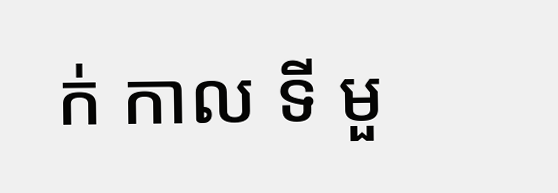ក់ កាល ទី មួ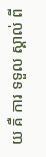យ គឺ ការ ទទួល ស្គាល់ ពី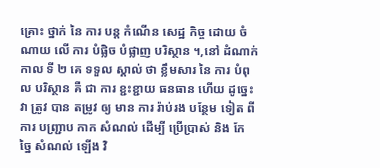គ្រោះ ថ្នាក់ នៃ ការ បន្ត កំណើន សេដ្ឋ កិច្ច ដោយ ចំណាយ លើ ការ បំផ្លិច បំផ្លាញ បរិស្ថាន ។,នៅ ដំណាក់ កាល ទី ២ គេ ទទួល ស្គាល់ ថា ខ្លឹមសារ នៃ ការ បំពុល បរិស្ថាន គឺ ជា ការ ខ្ជះខ្ជាយ ធនធាន ហើយ ដូច្នេះ វា ត្រូវ បាន តម្រូវ ឲ្យ មាន ការ រ៉ាប់រង បន្ថែម ទៀត ពី ការ បញ្ជ្រាប កាក សំណល់ ដើម្បី ប្រើប្រាស់ និង កែ ច្នៃ សំណល់ ឡើង វិ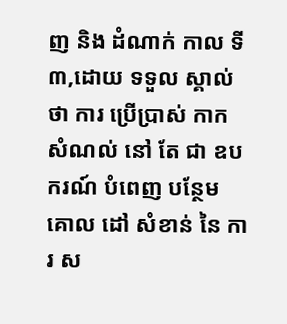ញ និង ដំណាក់ កាល ទី ៣,ដោយ ទទួល ស្គាល់ ថា ការ ប្រើប្រាស់ កាក សំណល់ នៅ តែ ជា ឧបករណ៍ បំពេញ បន្ថែម គោល ដៅ សំខាន់ នៃ ការ ស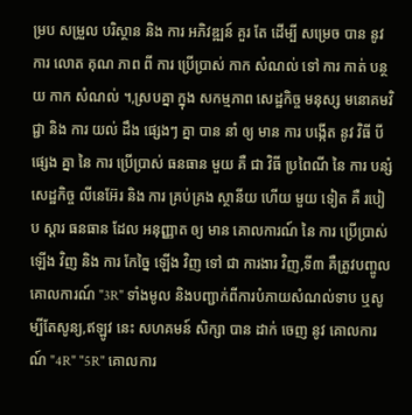ម្រប សម្រួល បរិស្ថាន និង ការ អភិវឌ្ឍន៍ គួរ តែ ដើម្បី សម្រេច បាន នូវ ការ លោត គុណ ភាព ពី ការ ប្រើប្រាស់ កាក សំណល់ ទៅ ការ កាត់ បន្ថយ កាក សំណល់ ។,ស្របគ្នា ក្នុង សកម្មភាព សេដ្ឋកិច្ច មនុស្ស មនោគមវិជ្ជា និង ការ យល់ ដឹង ផ្សេងៗ គ្នា បាន នាំ ឲ្យ មាន ការ បង្កើត នូវ វិធី បី ផ្សេង គ្នា នៃ ការ ប្រើប្រាស់ ធនធាន មួយ គឺ ជា វិធី ប្រពៃណី នៃ ការ បន្សំ សេដ្ឋកិច្ច លីនេអ៊ែរ និង ការ គ្រប់គ្រង ស្ថានីយ ហើយ មួយ ទៀត គឺ របៀប ស្តារ ធនធាន ដែល អនុញ្ញាត ឲ្យ មាន គោលការណ៍ នៃ ការ ប្រើប្រាស់ ឡើង វិញ និង ការ កែច្នៃ ឡើង វិញ ទៅ ជា ការងារ វិញ,ទី៣ គឺត្រូវបញ្ចូលគោលការណ៍ "3R" ទាំងមូល និងបញ្ជាក់ពីការបំភាយសំណល់ទាប ឬសូម្បីតែសូន្យ,ឥឡូវ នេះ សហគមន៍ សិក្សា បាន ដាក់ ចេញ នូវ គោលការណ៍ "4R" "5R" គោលការ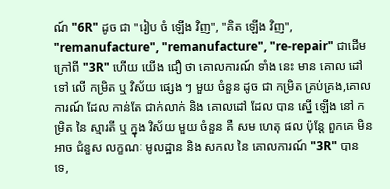ណ៍ "6R" ដូច ជា "រៀប ចំ ឡើង វិញ", "គិត ឡើង វិញ", "remanufacture", "remanufacture", "re-repair" ជាដើម ក្រៅពី "3R" ហើយ យើង ជឿ ថា គោលការណ៍ ទាំង នេះ មាន គោល ដៅ ទៅ លើ កម្រិត ឬ វិស័យ ផ្សេង ៗ មួយ ចំនួន ដូច ជា កម្រិត គ្រប់គ្រង,គោលការណ៍ ដែល កាន់តែ ជាក់លាក់ និង គោលដៅ ដែល បាន ស្នើ ឡើង នៅ កម្រិត នៃ ស្មារតី ឬ ក្នុង វិស័យ មួយ ចំនួន គឺ សម ហេតុ ផល ប៉ុន្តែ ពួកគេ មិន អាច ជំនួស លក្ខណៈ មូលដ្ឋាន និង សកល នៃ គោលការណ៍ "3R" បាន ទេ,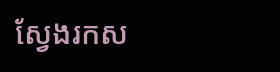ស្វែងរកស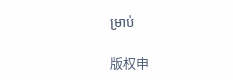ម្រាប់

版权申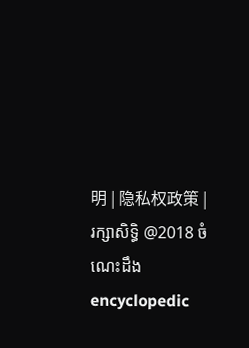明 | 隐私权政策 | រក្សាសិទ្ធិ @2018 ចំណេះដឹង encyclopedic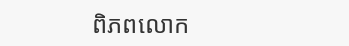ពិភពលោក